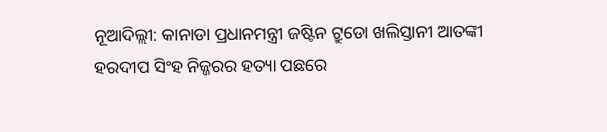ନୂଆଦିଲ୍ଲୀ: କାନାଡା ପ୍ରଧାନମନ୍ତ୍ରୀ ଜଷ୍ଟିନ ଟ୍ରୁଡୋ ଖଲିସ୍ତାନୀ ଆତଙ୍କୀ ହରଦୀପ ସିଂହ ନିଜ୍ଜରର ହତ୍ୟା ପଛରେ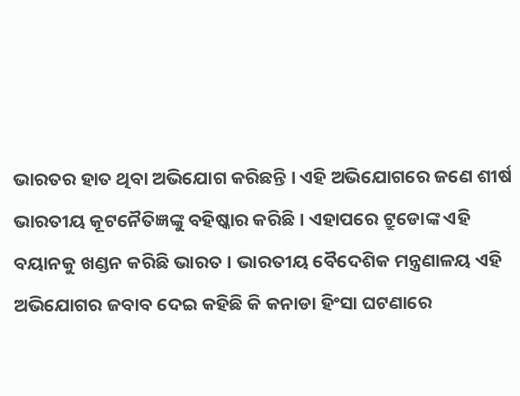ଭାରତର ହାତ ଥିବା ଅଭିଯୋଗ କରିଛନ୍ତି । ଏହି ଅଭିଯୋଗରେ ଜଣେ ଶୀର୍ଷ ଭାରତୀୟ କୂଟନୈତିଜ୍ଞଙ୍କୁ ବହିଷ୍କାର କରିଛି । ଏହାପରେ ଟ୍ରୁଡୋଙ୍କ ଏହି ବୟାନକୁ ଖଣ୍ଡନ କରିଛି ଭାରତ । ଭାରତୀୟ ବୈଦେଶିକ ମନ୍ତ୍ରଣାଳୟ ଏହି ଅଭିଯୋଗର ଜବାବ ଦେଇ କହିଛି କି କନାଡା ହିଂସା ଘଟଣାରେ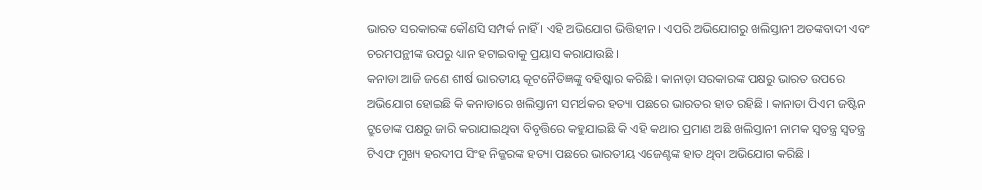ଭାରତ ସରକାରଙ୍କ କୌଣସି ସମ୍ପର୍କ ନାହିଁ । ଏହି ଅଭିଯୋଗ ଭିତ୍ତିହୀନ । ଏପରି ଅଭିଯୋଗରୁ ଖଲିସ୍ତାନୀ ଅତଙ୍କବାଦୀ ଏବଂ ଚରମପନ୍ଥୀଙ୍କ ଉପରୁ ଧ୍ୟାନ ହଟାଇବାକୁ ପ୍ରୟାସ କରାଯାଉଛି ।
କନାଡା ଆଜି ଜଣେ ଶୀର୍ଷ ଭାରତୀୟ କୂଟନୈତିଜ୍ଞଙ୍କୁ ବହିଷ୍କାର କରିଛି । କାନାଡ଼ା ସରକାରଙ୍କ ପକ୍ଷରୁ ଭାରତ ଉପରେ ଅଭିଯୋଗ ହୋଇଛି କି କନାଡାରେ ଖଲିସ୍ତାନୀ ସମର୍ଥକର ହତ୍ୟା ପଛରେ ଭାରତର ହାତ ରହିଛି । କାନାଡା ପିଏମ ଜଷ୍ଟିନ ଟ୍ରୁଡୋଙ୍କ ପକ୍ଷରୁ ଜାରି କରାଯାଇଥିବା ବିବୃତ୍ତିରେ କହୁଯାଇଛି କି ଏହି କଥାର ପ୍ରମାଣ ଅଛି ଖଲିସ୍ତାନୀ ନାମକ ସ୍ବତନ୍ତ୍ର ସ୍ବତନ୍ତ୍ର ଟିଏଫ ମୁଖ୍ୟ ହରଦୀପ ସିଂହ ନିଜ୍ଜରଙ୍କ ହତ୍ୟା ପଛରେ ଭାରତୀୟ ଏଜେଣ୍ଟଙ୍କ ହାତ ଥିବା ଅଭିଯୋଗ କରିଛି ।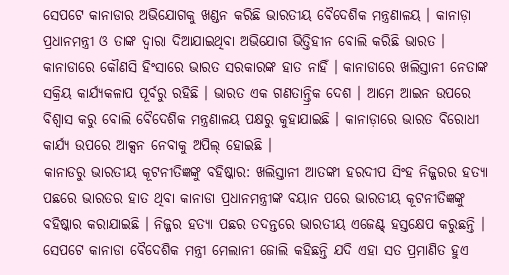ସେପଟେ କାନାଡାର ଅଭିଯୋଗକୁ ଖଣ୍ଡନ କରିଛି ଭାରତୀୟ ବୈଦେଶିକ ମନ୍ତ୍ରଣାଳୟ । କାନାଡ଼ା ପ୍ରଧାନମନ୍ତ୍ରୀ ଓ ତାଙ୍କ ଦ୍ବାରା ଦିଆଯାଇଥିବା ଅଭିଯୋଗ ଭିତ୍ତିହୀନ ବୋଲି କରିଛି ଭାରତ । କାନାଡାରେ କୌଣସି ହିଂସାରେ ଭାରତ ସରକାରଙ୍କ ହାତ ନାହିଁ । କାନାଡାରେ ଖଲିସ୍ତାନୀ ନେତାଙ୍କ ସକ୍ରିୟ କାର୍ଯ୍ୟକଳାପ ପୂର୍ବରୁ ରହିଛି । ଭାରତ ଏକ ଗଣତାନ୍ତ୍ରିକ ଦେଶ । ଆମେ ଆଇନ ଉପରେ ବିଶ୍ବାସ କରୁ ବୋଲି ବୈଦେଶିକ ମନ୍ତ୍ରଣାଳୟ ପକ୍ଷରୁ କୁହାଯାଇଛି । କାନାଡ଼ାରେ ଭାରତ ବିରୋଧୀ କାର୍ଯ୍ୟ ଉପରେ ଆକ୍ସନ ନେବାକୁ ଅପିଲ୍ ହୋଇଛି ।
କାନାଡରୁ ଭାରତୀୟ କୂଟନୀତିଜ୍ଞଙ୍କୁ ବହିଷ୍କାର: ଖଲିସ୍ତାନୀ ଆତଙ୍କୀ ହରଦୀପ ସିଂହ ନିଜ୍ଜରର ହତ୍ୟା ପଛରେ ଭାରତର ହାତ ଥିବା କାନାଡା ପ୍ରଧାନମନ୍ତ୍ରୀଙ୍କ ବୟାନ ପରେ ଭାରତୀୟ କୂଟନୀତିଜ୍ଞଙ୍କୁ ବହିଷ୍କାର କରାଯାଇଛି । ନିଜ୍ଜର ହତ୍ୟା ପଛର ତଦନ୍ତରେ ଭାରତୀୟ ଏଜେଣ୍ଟ୍ ହସ୍ତକ୍ଷେପ କରୁଛନ୍ତି । ସେପଟେ କାନାଡା ବୈଦେଶିକ ମନ୍ତ୍ରୀ ମେଲାନୀ ଜୋଲି କହିଛନ୍ତି ଯଦି ଏହା ସତ ପ୍ରମାଣିତ ହୁଏ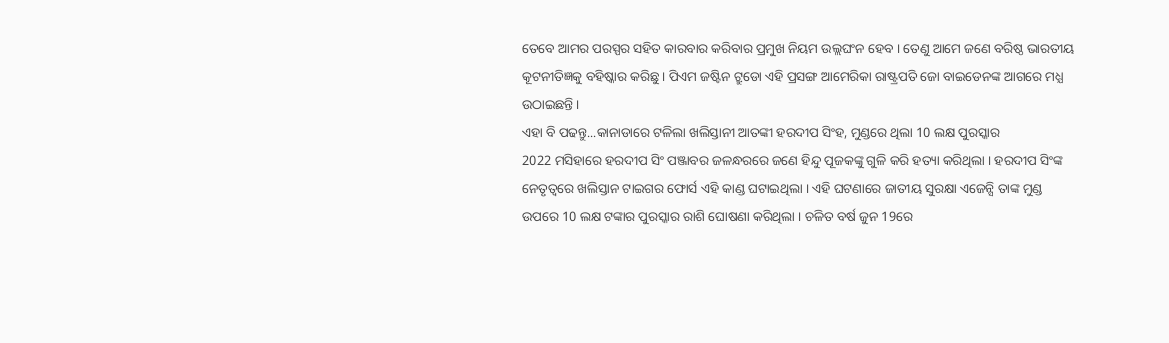ତେବେ ଆମର ପରସ୍ପର ସହିତ କାରବାର କରିବାର ପ୍ରମୁଖ ନିୟମ ଉଲ୍ଲଘଂନ ହେବ । ତେଣୁ ଆମେ ଜଣେ ବରିଷ୍ଠ ଭାରତୀୟ କୂଟନୀତିଜ୍ଞକୁ ବହିଷ୍କାର କରିଛୁ । ପିଏମ ଜଷ୍ଟିନ ଟ୍ରୁଡୋ ଏହି ପ୍ରସଙ୍ଗ ଆମେରିକା ରାଷ୍ଟ୍ରପତି ଜୋ ବାଇଡେନଙ୍କ ଆଗରେ ମଧ୍ଯ ଉଠାଇଛନ୍ତି ।
ଏହା ବି ପଢନ୍ତୁ...କାନାଡାରେ ଟଳିଲା ଖଲିସ୍ତାନୀ ଆତଙ୍କୀ ହରଦୀପ ସିଂହ, ମୁଣ୍ଡରେ ଥିଲା 10 ଲକ୍ଷ ପୁରସ୍କାର
2022 ମସିହାରେ ହରଦୀପ ସିଂ ପଞ୍ଜାବର ଜଳନ୍ଧରରେ ଜଣେ ହିନ୍ଦୁ ପୂଜକଙ୍କୁ ଗୁଳି କରି ହତ୍ୟା କରିଥିଲା । ହରଦୀପ ସିଂଙ୍କ ନେତୃତ୍ବରେ ଖଲିସ୍ତାନ ଟାଇଗର ଫୋର୍ସ ଏହି କାଣ୍ଡ ଘଟାଇଥିଲା । ଏହି ଘଟଣାରେ ଜାତୀୟ ସୁରକ୍ଷା ଏଜେନ୍ସି ତାଙ୍କ ମୁଣ୍ଡ ଉପରେ 10 ଲକ୍ଷ ଟଙ୍କାର ପୁରସ୍କାର ରାଶି ଘୋଷଣା କରିଥିଲା । ଚଳିତ ବର୍ଷ ଜୁନ 19ରେ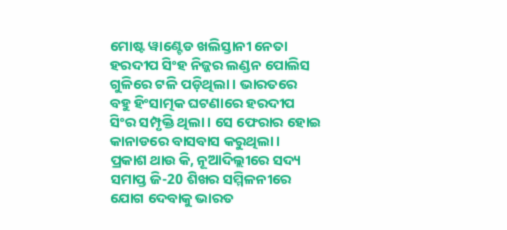ମୋଷ୍ଟ ୱାଣ୍ଟେଡ ଖଲିସ୍ତାନୀ ନେତା ହରଦୀପ ସିଂହ ନିଜ୍ଜର ଲଣ୍ଡନ ପୋଲିସ ଗୁଳିରେ ଟଳି ପଡ଼ିଥିଲା । ଭାରତରେ ବହୁ ହିଂସାତ୍ମକ ଘଟଣାରେ ହରଦୀପ ସିଂର ସମ୍ପୃକ୍ତି ଥିଲା । ସେ ଫେରାର ହୋଇ କାନାଡରେ ବାସବାସ କରୁଥିଲା ।
ପ୍ରକାଶ ଥାଉ କି, ନୂଆଦିଲ୍ଲୀରେ ସଦ୍ୟ ସମାପ୍ତ ଜି-20 ଶିଖର ସମ୍ମିଳନୀରେ ଯୋଗ ଦେବାକୁ ଭାରତ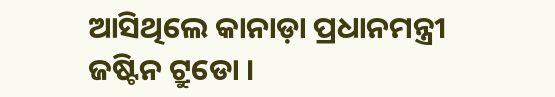ଆସିଥିଲେ କାନାଡ଼ା ପ୍ରଧାନମନ୍ତ୍ରୀ ଜଷ୍ଟିନ ଟ୍ରୁଡୋ ।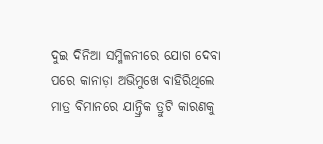ଦୁଇ ଦିନିଆ ସମ୍ମିଳନୀରେ ଯୋଗ ଦେବା ପରେ କାନାଡ଼ା ଅଭିମୁଖେ ବାହିରିଥିଲେ ମାତ୍ର ବିମାନରେ ଯାନ୍ତ୍ରିକ ତ୍ରୁଟି କାରଣକୁ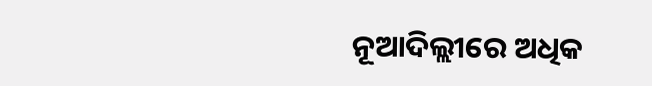ନୂଆଦିଲ୍ଲୀରେ ଅଧିକ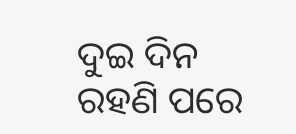ଦୁଇ ଦିନ ରହଣି ପରେ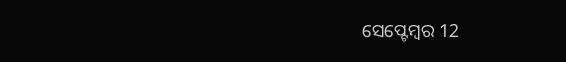ସେପ୍ଟେମ୍ବର 12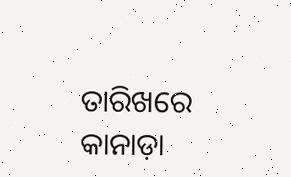ତାରିଖରେ କାନାଡ଼ା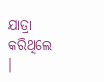ଯାତ୍ରା କରିଥିଲେ ।